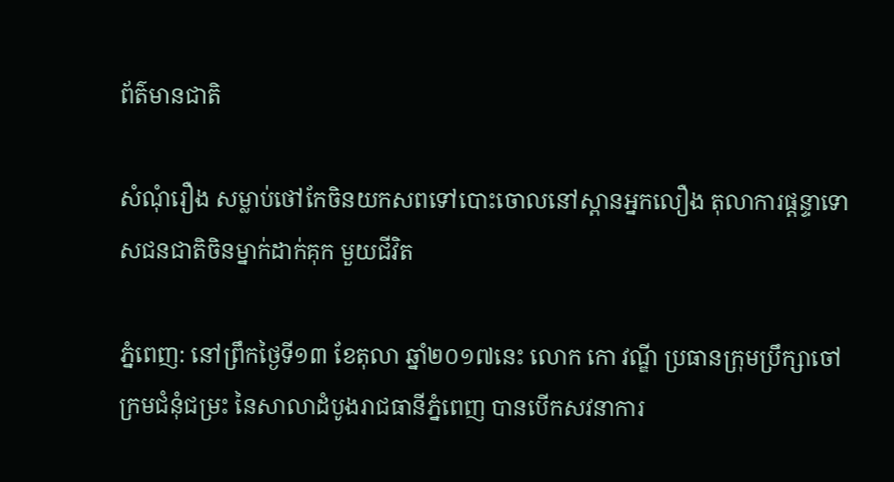ព័ត៌មានជាតិ

សំណុំរឿង សម្លាប់ថៅកែចិនយកសពទៅបោះចោលនៅស្ពានអ្នកលឿង តុលាការផ្តន្ទាទោសជនជាតិចិនម្នាក់ដាក់គុក មួយជីវិត

ភ្នំពេញ: នៅព្រឹកថ្ងៃទី១៣ ខែតុលា ឆ្នាំ២០១៧នេះ លោក កោ វណ្ឌី ប្រធានក្រុមប្រឹក្សាចៅក្រមជំនុំជម្រះ នៃសាលាដំបូងរាជធានីភ្នំពេញ បានបើកសវនាការ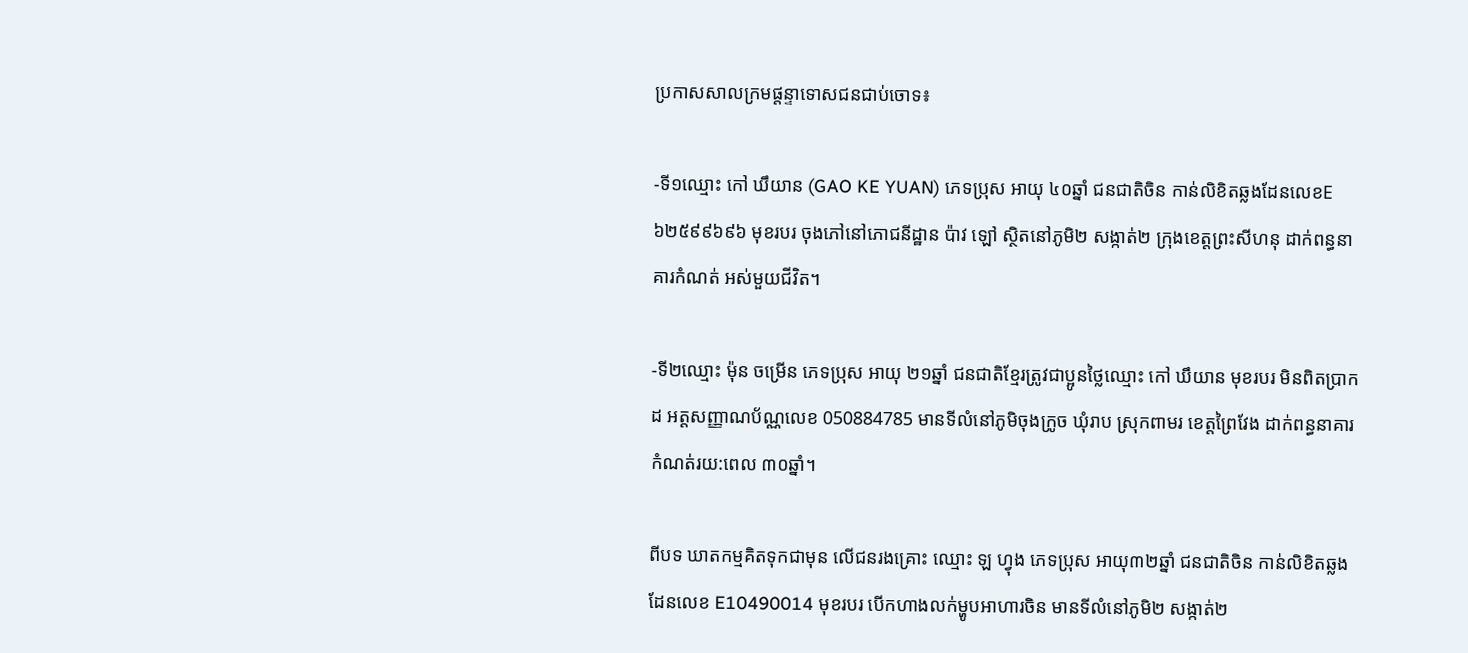ប្រកាសសាលក្រមផ្តន្ទាទោសជនជាប់ចោទ៖

-ទី១ឈ្មោះ កៅ ឃឹយាន (GAO KE YUAN) ភេទប្រុស អាយុ ៤០ឆ្នាំ ជនជាតិចិន កាន់លិខិតឆ្លងដែនលេខE៦២៥៩៩៦៩៦ មុខរបរ ចុងភៅនៅភោជនីដ្ឋាន ប៉ាវ ឡៅ ស្ថិតនៅភូមិ២ សង្កាត់២ ក្រុងខេត្តព្រះសីហនុ ដាក់ពន្ធនាគារកំណត់ អស់មួយជីវិត។

-ទី២ឈ្មោះ ម៉ុន ចម្រើន ភេទប្រុស អាយុ ២១ឆ្នាំ ជនជាតិខ្មែរត្រូវជាប្អូនថ្លៃឈ្មោះ កៅ ឃឹយាន មុខរបរ មិនពិតប្រាកដ អត្តសញ្ញាណប័ណ្ណលេខ 050884785 មានទីលំនៅភូមិចុងក្រូច ឃុំរាប ស្រុកពាមរ ខេត្តព្រៃវែង ដាក់ពន្ធនាគារកំណត់រយ:ពេល ៣០ឆ្នាំ។

ពីបទ ឃាតកម្មគិតទុកជាមុន លើជនរងគ្រោះ ឈ្មោះ ឡ ហ្វុង ភេទប្រុស អាយុ៣២ឆ្នាំ ជនជាតិចិន កាន់លិខិតឆ្លងដែនលេខ E10490014 មុខរបរ បើកហាងលក់ម្ហូបអាហារចិន មានទីលំនៅភូមិ២ សង្កាត់២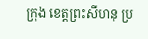ក្រុង ខេត្តព្រះសីហនុ ប្រ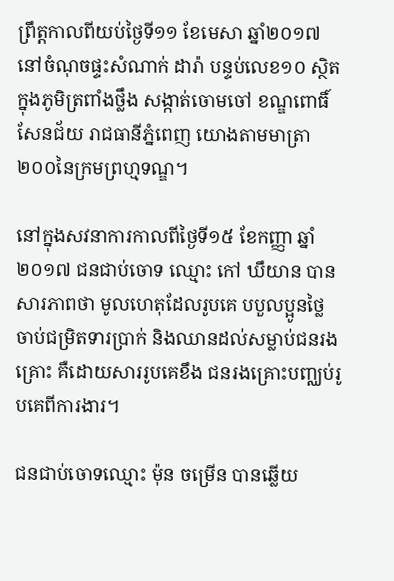ព្រឹត្តកាលពីយប់ថ្ងៃទី១១ ខែមេសា ឆ្នាំ២០១៧ នៅចំណុចផ្ទះសំណាក់ ដារ៉ា បន្ទប់លេខ១០ ស្ថិតក្នុងភូមិត្រពាំងថ្លឹង សង្កាត់ចោមចៅ ខណ្ឌពោធិ៍សែនជ័យ រាជធានីភ្នំពេញ យោងតាមមាត្រា ២០០នៃក្រមព្រហ្មទណ្ឌ។

នៅក្នុងសវនាការកាលពីថ្ងៃទី១៥ ខែកញ្ញា ឆ្នាំ២០១៧ ជនជាប់ចោទ ឈ្មោះ កៅ ឃឹយាន បានសារភាពថា មូលហេតុដែលរូបគេ បបួលប្អូនថ្លៃ ចាប់ជម្រិតទារប្រាក់ និងឈានដល់សម្លាប់ជនរងគ្រោះ គឺដោយសាររូបគេខឹង ជនរងគ្រោះបញ្ឈប់រូបគេពីការងារ។

ជនជាប់ចោទឈ្មោះ ម៉ុន ចម្រើន បានឆ្លើយ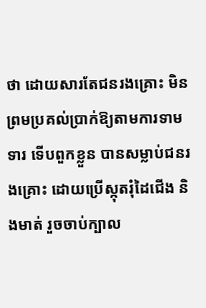ថា ដោយសារតែជនរងគ្រោះ មិនព្រមប្រគល់ប្រាក់ឱ្យតាមការទាមទារ ទើបពួកខ្លួន បានសម្លាប់ជនរងគ្រោះ ដោយប្រើស្កុតរុំដៃជើង និងមាត់ រួចចាប់ក្បាល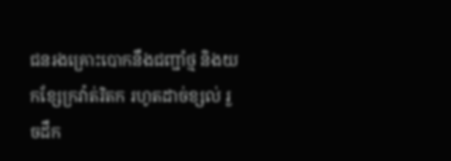ជនរងគ្រោះបោកនឹងជញ្ជាំថ្ម និងយកខ្សែក្រវ៉ាត់រិតក រហូតដាច់ខ្សល់ រួចដឹក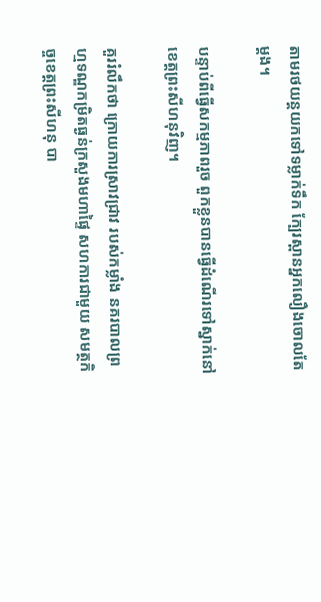តាមរថយន្តយកទៅទម្លាក់ទឹក ក្បែរស្ពានអ្នកលឿងចោលតែម្តង។

បន្ទាប់ពីធ្វើសកម្មភាពរួច ពួកខ្លួនបានធ្វើដំណើរទៅស្នាក់នៅខេត្តព្រះសីហនុវិញ។

គួររំលឹកថា ក្រោយការស្រាវជ្រាវ របស់កម្លាំង នគរបាលព្រហ្មទណ្ឌកម្រិតធ្ងន់ក្រសួងមហាផ្ទៃ សហការជាមួយ សមត្ថកិច្ចខេត្តព្រះសីហនុ បា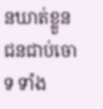នឃាត់ខ្លួនជនជាប់ចោទ ទាំង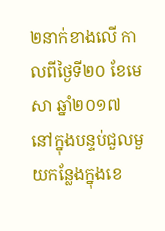២នាក់ខាងលើ កាលពីថ្ងៃទី២០ ខែមេសា ឆ្នាំ២០១៧ នៅក្នុងបន្ទប់ជួលមួយកន្លែងក្នុងខេ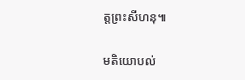ត្តព្រះសីហនុ៕

មតិយោបល់